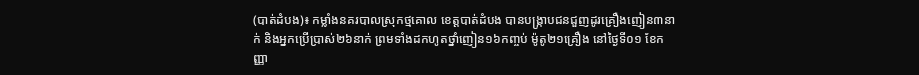(បាត់ដំបង)៖ កម្លាំងនគរបាលស្រុកថ្មគោល ខេត្តបាត់ដំបង បានបង្រ្កាបជនជួញដូរគ្រឿងញៀន៣នាក់ និងអ្នកប្រើប្រាស់២៦នាក់ ព្រមទាំងដកហូតថ្នាំញៀន១៦កញ្ចប់ ម៉ូតូ២១គ្រឿង នៅថ្ងៃទី០១ ខែកញ្ញា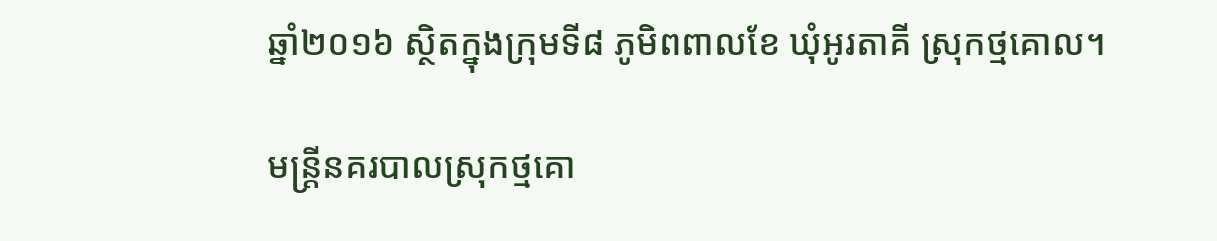ឆ្នាំ២០១៦ ស្ថិតក្នុងក្រុមទី៨ ភូមិពពាលខែ ឃុំអូរតាគី ស្រុកថ្មគោល។

មន្រ្តីនគរបាលស្រុកថ្មគោ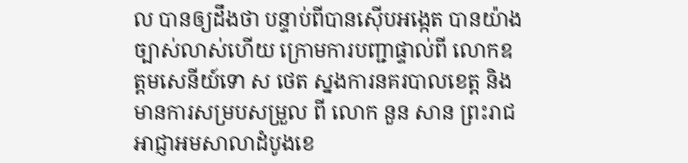ល បានឲ្យដឹងថា បន្ទាប់ពីបានស៊ើបអង្កេត បានយ៉ាងច្បាស់លាស់ហើយ ក្រោមការបញ្ជាផ្ទាល់ពី លោកឧត្តមសេនីយ៍ទោ ស ថេត ស្នងការនគរបាលខេត្ត និងមានការសម្របសម្រួល ពី លោក នួន សាន ព្រះរាជអាជ្ញាអមសាលាដំបូងខេ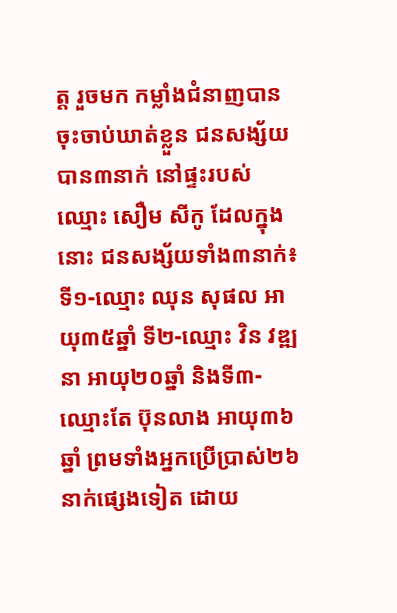ត្ត រួចមក កម្លាំងជំនាញបានចុះចាប់ឃាត់ខ្លួន ជនសង្ស័យបាន៣នាក់ នៅផ្ទះរបស់ឈ្មោះ សឿម សីកូ ដែលក្នុងនោះ ជនសង្ស័យទាំង៣នាក់៖ ទី១-ឈ្មោះ ឈុន សុផល អាយុ៣៥ឆ្នាំ ទី២-ឈ្មោះ វិន វឌ្ឍនា អាយុ២០ឆ្នាំ និងទី៣-ឈ្មោះតែ ប៊ុនលាង អាយុ៣៦ឆ្នាំ ព្រមទាំងអ្នកប្រើប្រាស់២៦នាក់ផ្សេងទៀត ដោយ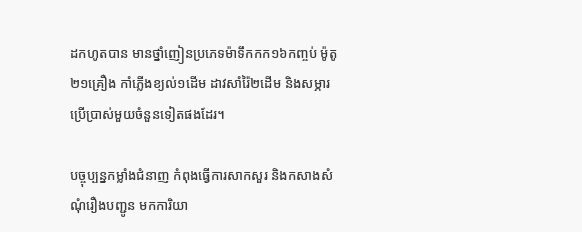ដកហូតបាន មានថ្នាំញៀនប្រភេទម៉ាទឹកកក១៦កញ្ចប់ ម៉ូតូ២១គ្រឿង កាំភ្លើងខ្យល់១ដើម ដាវសាំរ៉ៃ២ដើម និងសម្ភារប្រើប្រាស់មួយចំនួនទៀតផងដែរ។

បច្ចុប្បន្នកម្លាំងជំនាញ កំពុងធ្វើការសាកសួរ និងកសាងសំណុំរឿងបញ្ជូន មកការិយា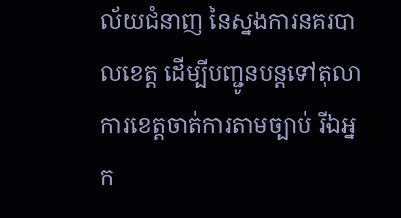ល័យជំនាញ នៃស្នងការនគរបាលខេត្ត ដើម្បីបញ្ជូនបន្តទៅតុលាការខេត្តចាត់ការតាមច្បាប់ រីឯអ្នក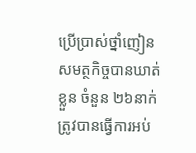ប្រើប្រាស់ថ្នាំញៀន សមត្ថកិច្ចបានឃាត់ខ្លួន ចំនួន ២៦នាក់ ត្រូវបានធ្វើការអប់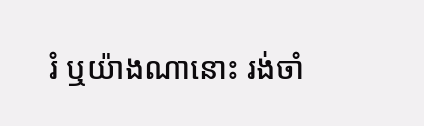រំ ឬយ៉ាងណានោះ រង់ចាំ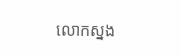លោកស្នង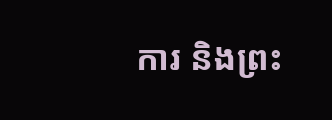ការ និងព្រះ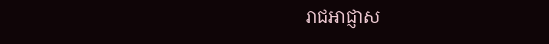រាជអាជ្ញាស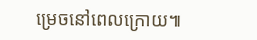ម្រេចនៅពេលក្រោយ៕